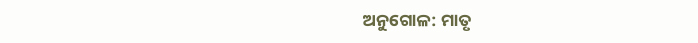ଅନୁଗୋଳ: ମାତୃ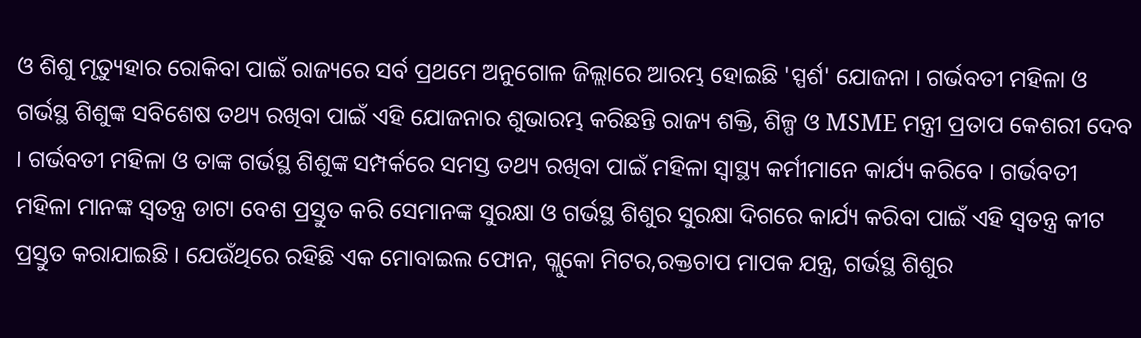ଓ ଶିଶୁ ମୃତ୍ୟୁହାର ରୋକିବା ପାଇଁ ରାଜ୍ୟରେ ସର୍ବ ପ୍ରଥମେ ଅନୁଗୋଳ ଜିଲ୍ଲାରେ ଆରମ୍ଭ ହୋଇଛି 'ସ୍ପର୍ଶ' ଯୋଜନା । ଗର୍ଭବତୀ ମହିଳା ଓ ଗର୍ଭସ୍ଥ ଶିଶୁଙ୍କ ସବିଶେଷ ତଥ୍ୟ ରଖିବା ପାଇଁ ଏହି ଯୋଜନାର ଶୁଭାରମ୍ଭ କରିଛନ୍ତି ରାଜ୍ୟ ଶକ୍ତି, ଶିଳ୍ପ ଓ MSME ମନ୍ତ୍ରୀ ପ୍ରତାପ କେଶରୀ ଦେବ । ଗର୍ଭବତୀ ମହିଳା ଓ ତାଙ୍କ ଗର୍ଭସ୍ଥ ଶିଶୁଙ୍କ ସମ୍ପର୍କରେ ସମସ୍ତ ତଥ୍ୟ ରଖିବା ପାଇଁ ମହିଳା ସ୍ୱାସ୍ଥ୍ୟ କର୍ମୀମାନେ କାର୍ଯ୍ୟ କରିବେ । ଗର୍ଭବତୀ ମହିଳା ମାନଙ୍କ ସ୍ୱତନ୍ତ୍ର ଡାଟା ବେଶ ପ୍ରସ୍ତୁତ କରି ସେମାନଙ୍କ ସୁରକ୍ଷା ଓ ଗର୍ଭସ୍ଥ ଶିଶୁର ସୁରକ୍ଷା ଦିଗରେ କାର୍ଯ୍ୟ କରିବା ପାଇଁ ଏହି ସ୍ୱତନ୍ତ୍ର କୀଟ ପ୍ରସ୍ତୁତ କରାଯାଇଛି । ଯେଉଁଥିରେ ରହିଛି ଏକ ମୋବାଇଲ ଫୋନ, ଗ୍ଲୁକୋ ମିଟର,ରକ୍ତଚାପ ମାପକ ଯନ୍ତ୍ର, ଗର୍ଭସ୍ଥ ଶିଶୁର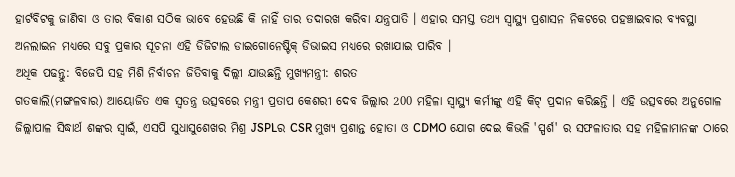ହାର୍ଟବିଟକୁ ଜାଣିବା ଓ ତାର ବିକାଶ ସଠିକ ଭାବେ ହେଉଛି କି ନାହିଁ ତାର ତଦାରଖ କରିବା ଯନ୍ତ୍ରପାତି । ଏହାର ସମସ୍ତ ତଥ୍ୟ ସ୍ୱାସ୍ଥ୍ୟ ପ୍ରଶାସନ ନିକଟରେ ପହଞ୍ଚାଇବାର ବ୍ୟବସ୍ଥା ଅନଲାଇନ ମଧ୍ୟରେ ସବୁ ପ୍ରକାର ସୂଚନା ଏହି ଡିଜିଟାଲ ଡାଇଗୋନେଷ୍ଟିକ୍ ଡିଭାଇସ ମଧ୍ୟରେ ରଖାଯାଇ ପାରିବ ।
ଅଧିକ ପଢନ୍ତୁ: ବିଜେପି ସହ ମିଶି ନିର୍ବାଚନ ଜିତିବାକୁ ଦିଲ୍ଲୀ ଯାଉଛନ୍ତି ମୁଖ୍ୟମନ୍ତ୍ରୀ: ଶରତ
ଗତକାଲି(ମଙ୍ଗଳବାର) ଆୟୋଜିତ ଏକ ସ୍ୱତନ୍ତ୍ର ଉତ୍ସବରେ ମନ୍ତ୍ରୀ ପ୍ରତାପ କେଶରୀ ଦେବ ଜିଲ୍ଲାର 200 ମହିଳା ସ୍ୱାସ୍ଥ୍ୟ କର୍ମୀଙ୍କୁ ଏହି କିଟ୍ ପ୍ରଦାନ କରିଛନ୍ତି । ଏହି ଉତ୍ସବରେ ଅନୁଗୋଳ ଜିଲ୍ଲାପାଳ ସିଦ୍ଧାର୍ଥ ଶଙ୍କର ସ୍ବାଇଁ, ଏସପି ସୁଧାସୁଶେଖର ମିଶ୍ର JSPLର CSR ମୁଖ୍ୟ ପ୍ରଶାନ୍ତ ହୋତା ଓ CDMO ଯୋଗ ଦେଇ କିଭଳି 'ସ୍ପର୍ଶ' ର ସଫଳାତାର ସହ ମହିଳାମାନଙ୍କ ଠାରେ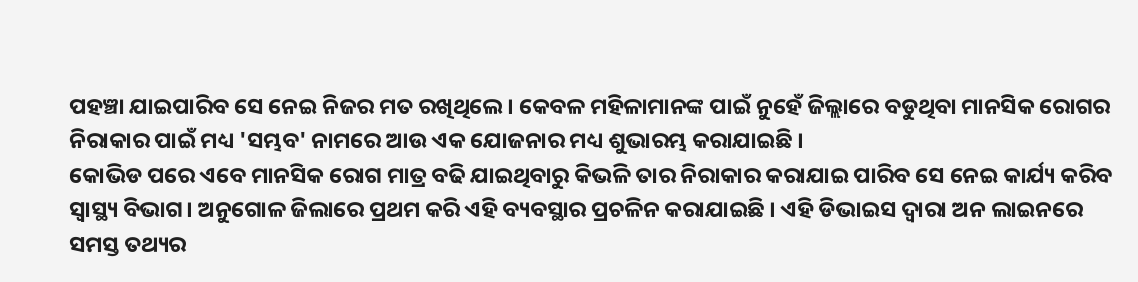ପହଞ୍ଚା ଯାଇପାରିବ ସେ ନେଇ ନିଜର ମତ ରଖିଥିଲେ । କେବଳ ମହିଳାମାନଙ୍କ ପାଇଁ ନୁହେଁ ଜିଲ୍ଲାରେ ବଡୁଥିବା ମାନସିକ ରୋଗର ନିରାକାର ପାଇଁ ମଧ୍ୟ 'ସମ୍ଭବ' ନାମରେ ଆଉ ଏକ ଯୋଜନାର ମଧ୍ୟ ଶୁଭାରମ୍ଭ କରାଯାଇଛି ।
କୋଭିଡ ପରେ ଏବେ ମାନସିକ ରୋଗ ମାତ୍ର ବଢି ଯାଇଥିବାରୁ କିଭଳି ତାର ନିରାକାର କରାଯାଇ ପାରିବ ସେ ନେଇ କାର୍ଯ୍ୟ କରିବ ସ୍ୱାସ୍ଥ୍ୟ ବିଭାଗ। ଅନୁଗୋଳ ଜିଲାରେ ପ୍ରଥମ କରି ଏହି ବ୍ୟବସ୍ଥାର ପ୍ରଚଳିନ କରାଯାଇଛି । ଏହି ଡିଭାଇସ ଦ୍ୱାରା ଅନ ଲାଇନରେ ସମସ୍ତ ତଥ୍ୟର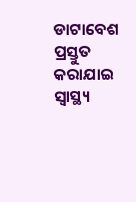ଡାଟାବେଶ ପ୍ରସ୍ତୁତ କରାଯାଇ ସ୍ୱାସ୍ଥ୍ୟ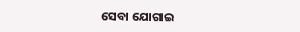ସେବା ଯୋଗାଇ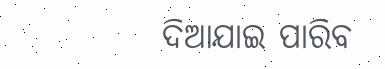ଦିଆଯାଇ ପାରିବ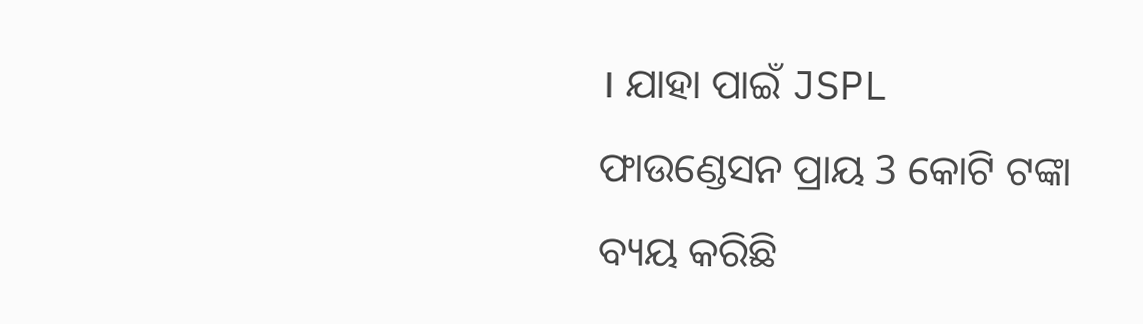। ଯାହା ପାଇଁ JSPL ଫାଉଣ୍ଡେସନ ପ୍ରାୟ 3 କୋଟି ଟଙ୍କା ବ୍ୟୟ କରିଛି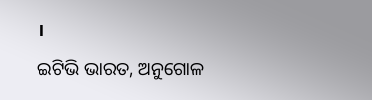।
ଇଟିଭି ଭାରତ, ଅନୁଗୋଳ